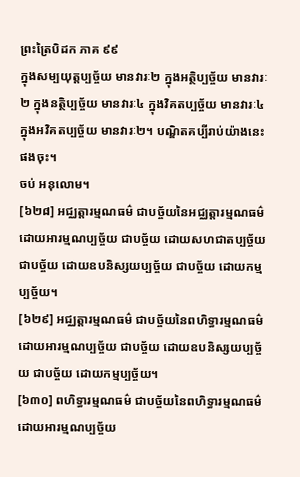ព្រះត្រៃបិដក ភាគ ៩៩
ក្នុងសម្បយុត្តប្បច្ច័យ មានវារៈ២ ក្នុងអត្ថិប្បច្ច័យ មានវារៈ២ ក្នុងនត្ថិប្បច្ច័យ មានវារៈ៤ ក្នុងវិគតប្បច្ច័យ មានវារៈ៤ ក្នុងអវិគតប្បច្ច័យ មានវារៈ២។ បណ្ឌិតគប្បីរាប់យ៉ាងនេះផងចុះ។
ចប់ អនុលោម។
[៦២៨] អជ្ឈត្តារម្មណធម៌ ជាបច្ច័យនៃអជ្ឈត្តារម្មណធម៌ ដោយអារម្មណប្បច្ច័យ ជាបច្ច័យ ដោយសហជាតប្បច្ច័យ ជាបច្ច័យ ដោយឧបនិស្សយប្បច្ច័យ ជាបច្ច័យ ដោយកម្មប្បច្ច័យ។
[៦២៩] អជ្ឈត្តារម្មណធម៌ ជាបច្ច័យនៃពហិទ្ធារម្មណធម៌ ដោយអារម្មណប្បច្ច័យ ជាបច្ច័យ ដោយឧបនិស្សយប្បច្ច័យ ជាបច្ច័យ ដោយកម្មប្បច្ច័យ។
[៦៣០] ពហិទ្ធារម្មណធម៌ ជាបច្ច័យនៃពហិទ្ធារម្មណធម៌ ដោយអារម្មណប្បច្ច័យ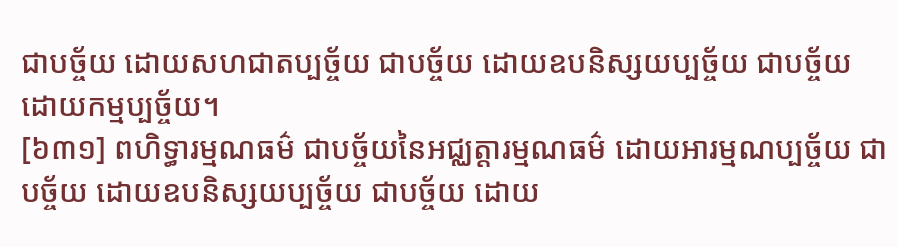ជាបច្ច័យ ដោយសហជាតប្បច្ច័យ ជាបច្ច័យ ដោយឧបនិស្សយប្បច្ច័យ ជាបច្ច័យ ដោយកម្មប្បច្ច័យ។
[៦៣១] ពហិទ្ធារម្មណធម៌ ជាបច្ច័យនៃអជ្ឈត្តារម្មណធម៌ ដោយអារម្មណប្បច្ច័យ ជាបច្ច័យ ដោយឧបនិស្សយប្បច្ច័យ ជាបច្ច័យ ដោយ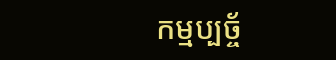កម្មប្បច្ច័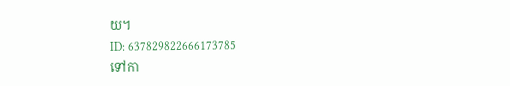យ។
ID: 637829822666173785
ទៅកា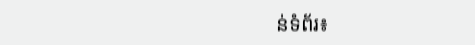ន់ទំព័រ៖